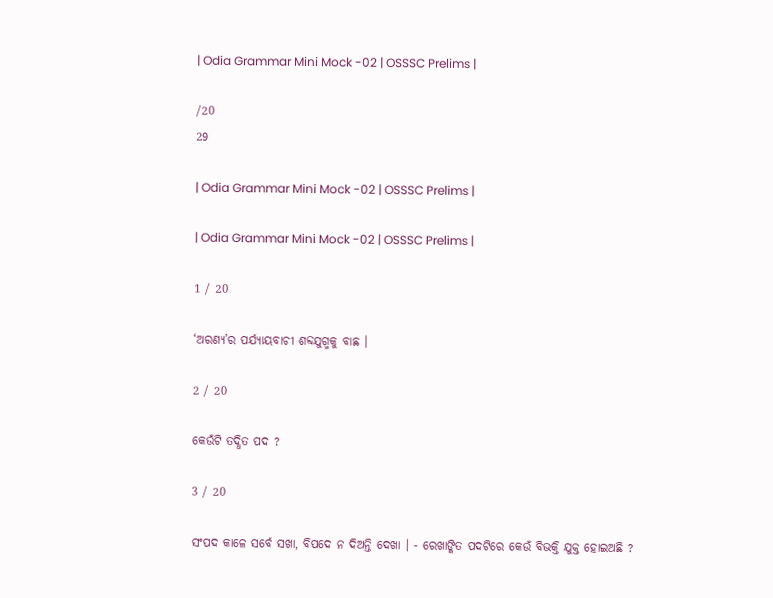| Odia Grammar Mini Mock -02 | OSSSC Prelims |

/20
29

| Odia Grammar Mini Mock -02 | OSSSC Prelims |

| Odia Grammar Mini Mock -02 | OSSSC Prelims |

1 / 20

‘ଅରଣ୍ୟ’ର ପର୍ଯ୍ୟାୟବାଚୀ ଶବ୍ଦଯୁଗ୍ମକୁ ବାଛ ।

2 / 20

କେଉଁଟି ତଦ୍ଧିତ ପଦ ?

3 / 20

ସଂପଦ କାଳେ ସର୍ବେ ସଖା, ବିପଦେ ନ ଦିଅନ୍ତି ଦେଖା । - ରେଖାଙ୍କିତ ପଦଟିରେ କେଉଁ ବିଭକ୍ତି ଯୁକ୍ତ ହୋଇଅଛି ?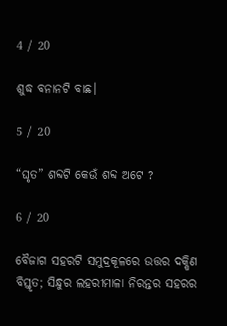4 / 20

ଶୁଦ୍ଧ ବନାନଟି ବାଛ।

5 / 20

“ଘୃତ” ଶବ୍ଦଟି କେଉଁ ଶବ୍ଦ ଅଟେ ?

6 / 20

ବୈଜାଗ ସହରଟି ସମୁଦ୍ରକୂଳରେ ଉତ୍ତର ଦକ୍ଷିଣ ବିସ୍ତୃତ; ସିନ୍ଧୁର ଲହରୀମାଳା ନିରନ୍ତର ସହରର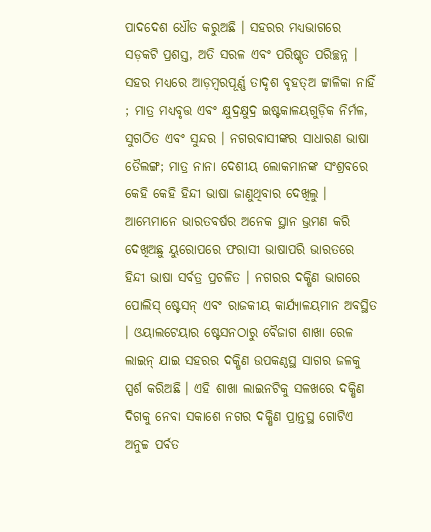ପାଦଦେଶ ଧୌତ କରୁଅଛି । ସହରର ମଧ୍ୟଭାଗରେ ସଡ଼କଟି ପ୍ରଶସ୍ତ, ଅତି ସରଳ ଏବଂ ପରିଷ୍କୃତ ପରିଚ୍ଛନ୍ନ । ସହର ମଧ୍ୟରେ ଆଡ଼ମ୍ବରପୂର୍ଣ୍ଣ ତାଦୃଶ ବୃହତ୍ଅ ଟ୍ଟାଳିକା ନାହିଁ ; ମାତ୍ର ମଧ୍ୟବୃତ୍ତ ଏବଂ କ୍ଷୁଦ୍ରକ୍ଷୁଦ୍ର ଇଷ୍ଟକାଳୟଗୁଡ଼ିକ ନିର୍ମଳ, ସୁଗଠିତ ଏବଂ ସୁନ୍ଦର । ନଗରବାସୀଙ୍କର ସାଧାରଣ ଭାଷା ତୈଲଙ୍ଗ; ମାତ୍ର ନାନା ଦେଶୀୟ ଲୋକମାନଙ୍କ ସଂଶ୍ରବରେ କେହି କେହି ହିନ୍ଦୀ ଭାଷା ଜାଣୁଥିବାର ଦେଖିଲୁ । ଆମ୍ଭେମାନେ ଭାରତବର୍ଷର ଅନେକ ସ୍ଥାନ ଭ୍ରମଣ କରି ଦେଖିଅଛୁ ୟୁରୋପରେ ଫରାସୀ ଭାଷାପରି ଭାରତରେ ହିନ୍ଦୀ ଭାଷା ସର୍ବତ୍ର ପ୍ରଚଳିତ । ନଗରର ଦକ୍ଷିଣ ଭାଗରେ ପୋଲିସ୍‌ ଷ୍ଟେସନ୍‌ ଏବଂ ରାଜକୀୟ କାର୍ଯ୍ୟାଳୟମାନ ଅବସ୍ଥିତ । ଓୟାଲଟେୟାର ଷ୍ଟେସନଠାରୁ ବୈଜାଗ ଶାଖା ରେଳ ଲାଇନ୍‌ ଯାଇ ସହରର ଦକ୍ଷିଣ ଉପକଣ୍ଠସ୍ଥ ସାଗର ଜଳକୁ ସ୍ପର୍ଶ କରିଅଛି । ଏହି ଶାଖା ଲାଇନଟିକୁ ସଳଖରେ ଦକ୍ଷିଣ ଦିଗକୁ ନେବା ସକାଶେ ନଗର ଦକ୍ଷିଣ ପ୍ରାନ୍ତସ୍ଥ ଗୋଟିଏ ଅନୁଚ୍ଚ ପର୍ବତ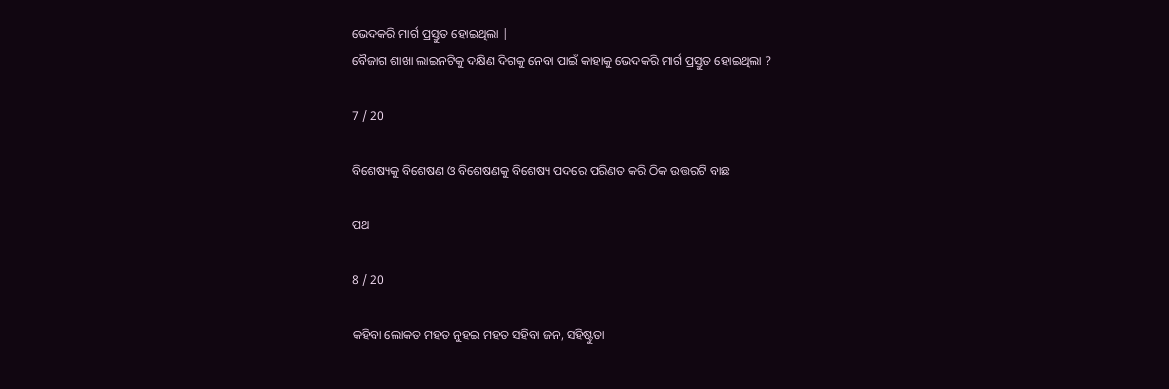ଭେଦକରି ମାର୍ଗ ପ୍ରସ୍ତୁତ ହୋଇଥିଲା |
ବୈଜାଗ ଶାଖା ଲାଇନଟିକୁ ଦକ୍ଷିଣ ଦିଗକୁ ନେବା ପାଇଁ କାହାକୁ ଭେଦକରି ମାର୍ଗ ପ୍ରସ୍ତୁତ ହୋଇଥିଲା ?

7 / 20

ବିଶେଷ୍ୟକୁ ବିଶେଷଣ ଓ ବିଶେଷଣକୁ ବିଶେଷ୍ୟ ପଦରେ ପରିଣତ କରି ଠିକ ଉତ୍ତରଟି ବାଛ

ପଥ

8 / 20

କହିବା ଲୋକତ ମହତ ନୁହଇ ମହତ ସହିବା ଜନ, ସହିଷ୍ଟୁତା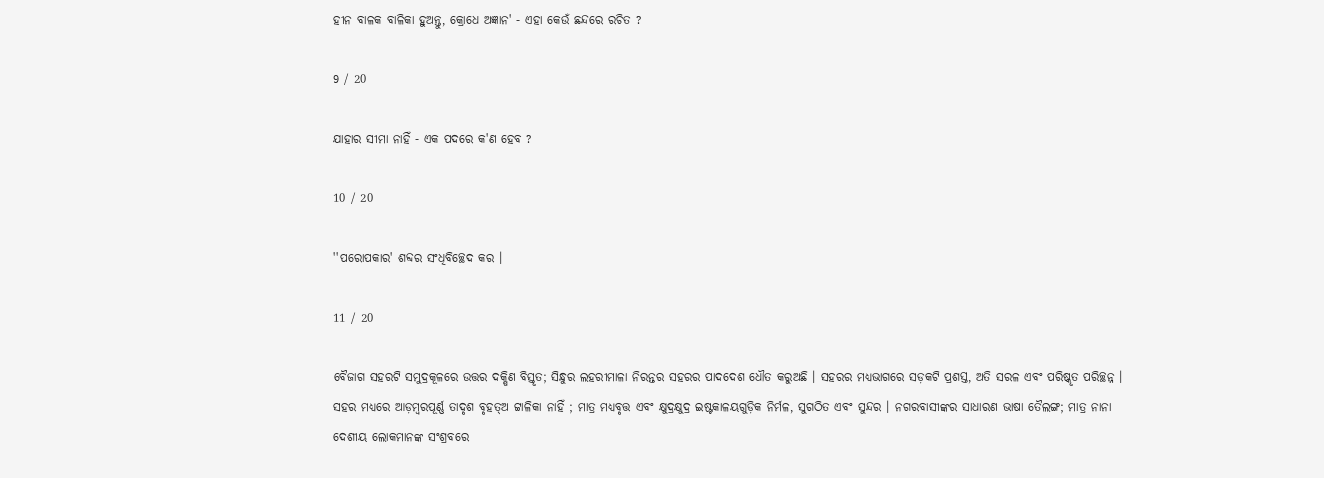ହୀନ ବାଳକ ବାଳିକା ହୁଅନ୍ତୁ, କ୍ରୋଧେ ଅଜ୍ଞାନ' - ଏହା କେଉଁ ଛନ୍ଦରେ ରଚିତ ?

9 / 20

ଯାହାର ସୀମା ନାହିଁ - ଏକ ପଦରେ କ'ଣ ହେବ ?

10 / 20

''ପରୋପକାର' ଶବ୍ଦର ସଂଧିବିଚ୍ଛେଦ କର ।

11 / 20

ବୈଜାଗ ସହରଟି ସମୁଦ୍ରକୂଳରେ ଉତ୍ତର ଦକ୍ଷିଣ ବିସ୍ତୃତ; ସିନ୍ଧୁର ଲହରୀମାଳା ନିରନ୍ତର ସହରର ପାଦଦେଶ ଧୌତ କରୁଅଛି । ସହରର ମଧ୍ୟଭାଗରେ ସଡ଼କଟି ପ୍ରଶସ୍ତ, ଅତି ସରଳ ଏବଂ ପରିଷ୍କୃତ ପରିଚ୍ଛନ୍ନ । ସହର ମଧ୍ୟରେ ଆଡ଼ମ୍ବରପୂର୍ଣ୍ଣ ତାଦୃଶ ବୃହତ୍ଅ ଟ୍ଟାଳିକା ନାହିଁ ; ମାତ୍ର ମଧ୍ୟବୃତ୍ତ ଏବଂ କ୍ଷୁଦ୍ରକ୍ଷୁଦ୍ର ଇଷ୍ଟକାଳୟଗୁଡ଼ିକ ନିର୍ମଳ, ସୁଗଠିତ ଏବଂ ସୁନ୍ଦର । ନଗରବାସୀଙ୍କର ସାଧାରଣ ଭାଷା ତୈଲଙ୍ଗ; ମାତ୍ର ନାନା ଦେଶୀୟ ଲୋକମାନଙ୍କ ସଂଶ୍ରବରେ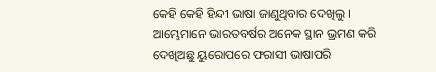କେହି କେହି ହିନ୍ଦୀ ଭାଷା ଜାଣୁଥିବାର ଦେଖିଲୁ । ଆମ୍ଭେମାନେ ଭାରତବର୍ଷର ଅନେକ ସ୍ଥାନ ଭ୍ରମଣ କରି ଦେଖିଅଛୁ ୟୁରୋପରେ ଫରାସୀ ଭାଷାପରି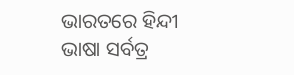ଭାରତରେ ହିନ୍ଦୀ ଭାଷା ସର୍ବତ୍ର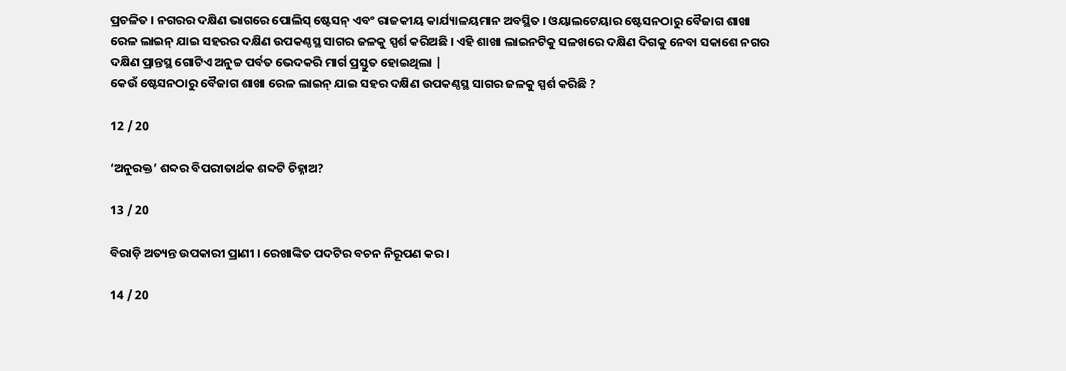ପ୍ରଚଳିତ । ନଗରର ଦକ୍ଷିଣ ଭାଗରେ ପୋଲିସ୍‌ ଷ୍ଟେସନ୍‌ ଏବଂ ରାଜକୀୟ କାର୍ଯ୍ୟାଳୟମାନ ଅବସ୍ଥିତ । ଓୟାଲଟେୟାର ଷ୍ଟେସନଠାରୁ ବୈଜାଗ ଶାଖା ରେଳ ଲାଇନ୍‌ ଯାଇ ସହରର ଦକ୍ଷିଣ ଉପକଣ୍ଠସ୍ଥ ସାଗର ଜଳକୁ ସ୍ପର୍ଶ କରିଅଛି । ଏହି ଶାଖା ଲାଇନଟିକୁ ସଳଖରେ ଦକ୍ଷିଣ ଦିଗକୁ ନେବା ସକାଶେ ନଗର ଦକ୍ଷିଣ ପ୍ରାନ୍ତସ୍ଥ ଗୋଟିଏ ଅନୁଚ୍ଚ ପର୍ବତ ଭେଦକରି ମାର୍ଗ ପ୍ରସ୍ତୁତ ହୋଇଥିଲା |
କେଉଁ ଷ୍ଟେସନଠାରୁ ବୈଜାଗ ଶାଖା ରେଳ ଲାଇନ୍‌ ଯାଇ ସହର ଦକ୍ଷିଣ ଉପକଣ୍ଠସ୍ଥ ସାଗର ଜଳକୁ ସ୍ପର୍ଶ କରିଛି ?

12 / 20

‘ଅନୁରକ୍ତ’ ଶବ୍ଦର ବିପରୀତାର୍ଥକ ଶବ୍ଦଟି ଚିହ୍ନାଅ?

13 / 20

ବିରାଡ଼ି ଅତ୍ୟନ୍ତ ଉପକାରୀ ପ୍ରାଣୀ । ରେଖାଙ୍କିତ ପଦଟିର ବଚନ ନିରୂପଣ କର ।

14 / 20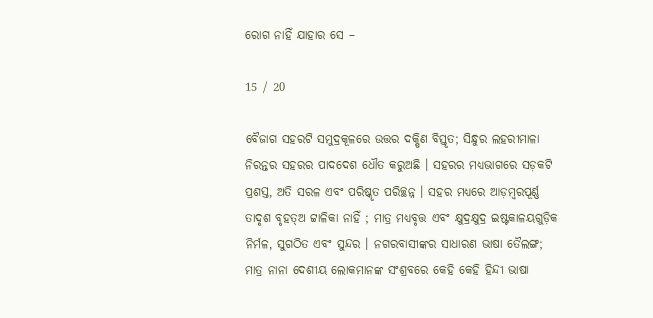ରୋଗ ନାହିଁ ଯାହାର ସେ –

15 / 20

ବୈଜାଗ ସହରଟି ସମୁଦ୍ରକୂଳରେ ଉତ୍ତର ଦକ୍ଷିଣ ବିସ୍ତୃତ; ସିନ୍ଧୁର ଲହରୀମାଳା ନିରନ୍ତର ସହରର ପାଦଦେଶ ଧୌତ କରୁଅଛି । ସହରର ମଧ୍ୟଭାଗରେ ସଡ଼କଟି ପ୍ରଶସ୍ତ, ଅତି ସରଳ ଏବଂ ପରିଷ୍କୃତ ପରିଚ୍ଛନ୍ନ । ସହର ମଧ୍ୟରେ ଆଡ଼ମ୍ବରପୂର୍ଣ୍ଣ ତାଦୃଶ ବୃହତ୍ଅ ଟ୍ଟାଳିକା ନାହିଁ ; ମାତ୍ର ମଧ୍ୟବୃତ୍ତ ଏବଂ କ୍ଷୁଦ୍ରକ୍ଷୁଦ୍ର ଇଷ୍ଟକାଳୟଗୁଡ଼ିକ ନିର୍ମଳ, ସୁଗଠିତ ଏବଂ ସୁନ୍ଦର । ନଗରବାସୀଙ୍କର ସାଧାରଣ ଭାଷା ତୈଲଙ୍ଗ; ମାତ୍ର ନାନା ଦେଶୀୟ ଲୋକମାନଙ୍କ ସଂଶ୍ରବରେ କେହି କେହି ହିନ୍ଦୀ ଭାଷା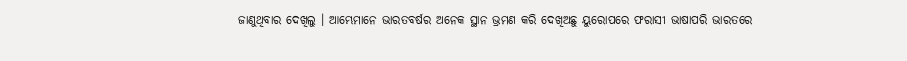ଜାଣୁଥିବାର ଦେଖିଲୁ । ଆମ୍ଭେମାନେ ଭାରତବର୍ଷର ଅନେକ ସ୍ଥାନ ଭ୍ରମଣ କରି ଦେଖିଅଛୁ ୟୁରୋପରେ ଫରାସୀ ଭାଷାପରି ଭାରତରେ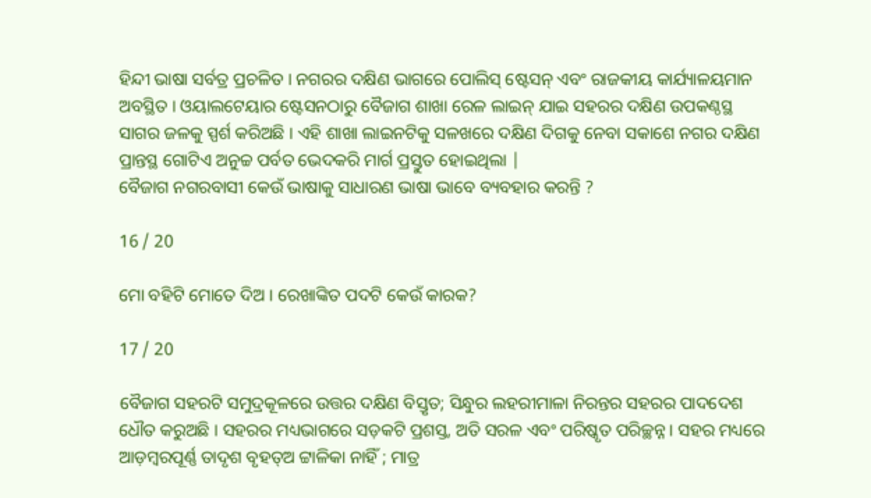ହିନ୍ଦୀ ଭାଷା ସର୍ବତ୍ର ପ୍ରଚଳିତ । ନଗରର ଦକ୍ଷିଣ ଭାଗରେ ପୋଲିସ୍‌ ଷ୍ଟେସନ୍‌ ଏବଂ ରାଜକୀୟ କାର୍ଯ୍ୟାଳୟମାନ ଅବସ୍ଥିତ । ଓୟାଲଟେୟାର ଷ୍ଟେସନଠାରୁ ବୈଜାଗ ଶାଖା ରେଳ ଲାଇନ୍‌ ଯାଇ ସହରର ଦକ୍ଷିଣ ଉପକଣ୍ଠସ୍ଥ ସାଗର ଜଳକୁ ସ୍ପର୍ଶ କରିଅଛି । ଏହି ଶାଖା ଲାଇନଟିକୁ ସଳଖରେ ଦକ୍ଷିଣ ଦିଗକୁ ନେବା ସକାଶେ ନଗର ଦକ୍ଷିଣ ପ୍ରାନ୍ତସ୍ଥ ଗୋଟିଏ ଅନୁଚ୍ଚ ପର୍ବତ ଭେଦକରି ମାର୍ଗ ପ୍ରସ୍ତୁତ ହୋଇଥିଲା |
ବୈଜାଗ ନଗରବାସୀ କେଉଁ ଭାଷାକୁ ସାଧାରଣ ଭାଷା ଭାବେ ବ୍ୟବହାର କରନ୍ତି ?

16 / 20

ମୋ ବହିଟି ମୋତେ ଦିଅ । ରେଖାଙ୍କିତ ପଦଟି କେଉଁ କାରକ?

17 / 20

ବୈଜାଗ ସହରଟି ସମୁଦ୍ରକୂଳରେ ଉତ୍ତର ଦକ୍ଷିଣ ବିସ୍ତୃତ; ସିନ୍ଧୁର ଲହରୀମାଳା ନିରନ୍ତର ସହରର ପାଦଦେଶ ଧୌତ କରୁଅଛି । ସହରର ମଧ୍ୟଭାଗରେ ସଡ଼କଟି ପ୍ରଶସ୍ତ, ଅତି ସରଳ ଏବଂ ପରିଷ୍କୃତ ପରିଚ୍ଛନ୍ନ । ସହର ମଧ୍ୟରେ ଆଡ଼ମ୍ବରପୂର୍ଣ୍ଣ ତାଦୃଶ ବୃହତ୍ଅ ଟ୍ଟାଳିକା ନାହିଁ ; ମାତ୍ର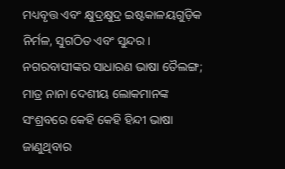ମଧ୍ୟବୃତ୍ତ ଏବଂ କ୍ଷୁଦ୍ରକ୍ଷୁଦ୍ର ଇଷ୍ଟକାଳୟଗୁଡ଼ିକ ନିର୍ମଳ, ସୁଗଠିତ ଏବଂ ସୁନ୍ଦର । ନଗରବାସୀଙ୍କର ସାଧାରଣ ଭାଷା ତୈଲଙ୍ଗ; ମାତ୍ର ନାନା ଦେଶୀୟ ଲୋକମାନଙ୍କ ସଂଶ୍ରବରେ କେହି କେହି ହିନ୍ଦୀ ଭାଷା ଜାଣୁଥିବାର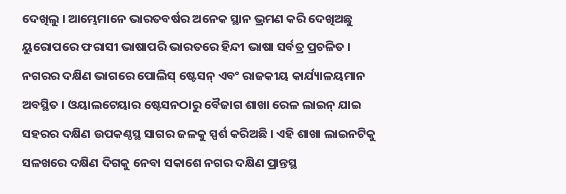ଦେଖିଲୁ । ଆମ୍ଭେମାନେ ଭାରତବର୍ଷର ଅନେକ ସ୍ଥାନ ଭ୍ରମଣ କରି ଦେଖିଅଛୁ ୟୁରୋପରେ ଫରାସୀ ଭାଷାପରି ଭାରତରେ ହିନ୍ଦୀ ଭାଷା ସର୍ବତ୍ର ପ୍ରଚଳିତ । ନଗରର ଦକ୍ଷିଣ ଭାଗରେ ପୋଲିସ୍‌ ଷ୍ଟେସନ୍‌ ଏବଂ ରାଜକୀୟ କାର୍ଯ୍ୟାଳୟମାନ ଅବସ୍ଥିତ । ଓୟାଲଟେୟାର ଷ୍ଟେସନଠାରୁ ବୈଜାଗ ଶାଖା ରେଳ ଲାଇନ୍‌ ଯାଇ ସହରର ଦକ୍ଷିଣ ଉପକଣ୍ଠସ୍ଥ ସାଗର ଜଳକୁ ସ୍ପର୍ଶ କରିଅଛି । ଏହି ଶାଖା ଲାଇନଟିକୁ ସଳଖରେ ଦକ୍ଷିଣ ଦିଗକୁ ନେବା ସକାଶେ ନଗର ଦକ୍ଷିଣ ପ୍ରାନ୍ତସ୍ଥ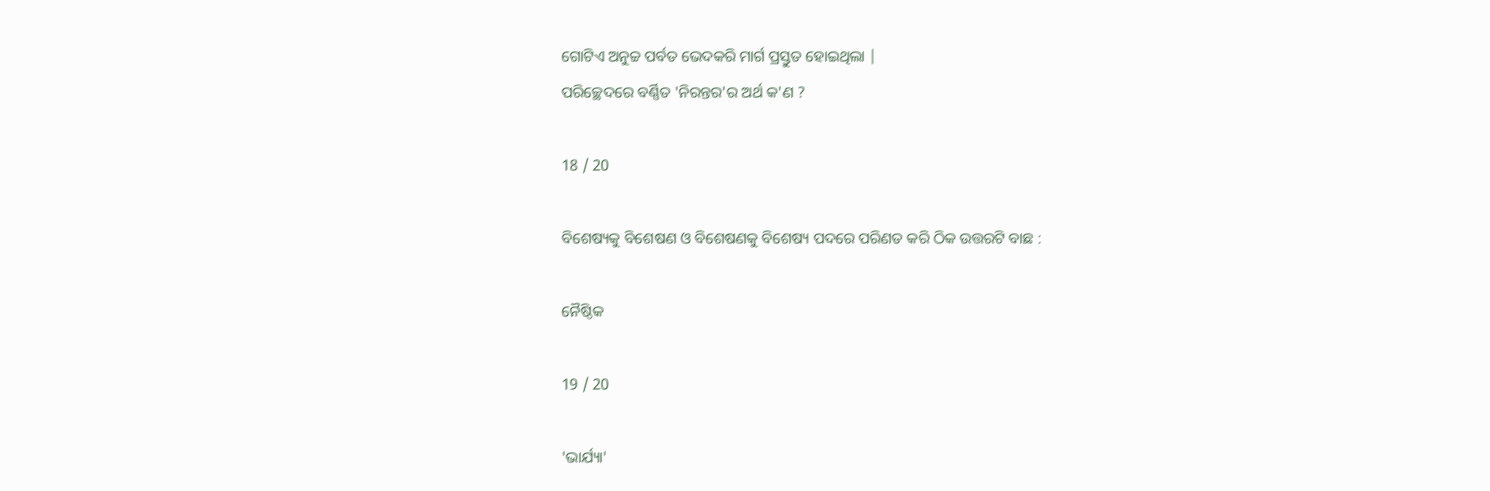ଗୋଟିଏ ଅନୁଚ୍ଚ ପର୍ବତ ଭେଦକରି ମାର୍ଗ ପ୍ରସ୍ତୁତ ହୋଇଥିଲା |
ପରିଚ୍ଛେଦରେ ବର୍ଣ୍ଣିତ 'ନିରନ୍ତର'ର ଅର୍ଥ କ'ଣ ?

18 / 20

ବିଶେଷ୍ୟକୁ ବିଶେଷଣ ଓ ବିଶେଷଣକୁ ବିଶେଷ୍ୟ ପଦରେ ପରିଣତ କରି ଠିକ ଉତ୍ତରଟି ବାଛ :

ନୈଷ୍ଠିକ

19 / 20

'ଭାର୍ଯ୍ୟା'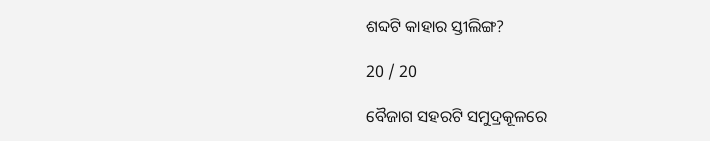ଶବ୍ଦଟି କାହାର ସ୍ତୀଲିଙ୍ଗ?

20 / 20

ବୈଜାଗ ସହରଟି ସମୁଦ୍ରକୂଳରେ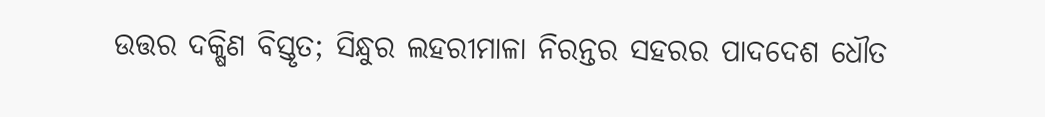ଉତ୍ତର ଦକ୍ଷିଣ ବିସ୍ତୃତ; ସିନ୍ଧୁର ଲହରୀମାଳା ନିରନ୍ତର ସହରର ପାଦଦେଶ ଧୌତ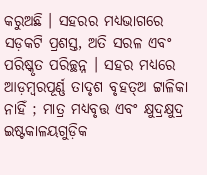କରୁଅଛି । ସହରର ମଧ୍ୟଭାଗରେ ସଡ଼କଟି ପ୍ରଶସ୍ତ, ଅତି ସରଳ ଏବଂ ପରିଷ୍କୃତ ପରିଚ୍ଛନ୍ନ । ସହର ମଧ୍ୟରେ ଆଡ଼ମ୍ବରପୂର୍ଣ୍ଣ ତାଦୃଶ ବୃହତ୍ଅ ଟ୍ଟାଳିକା ନାହିଁ ; ମାତ୍ର ମଧ୍ୟବୃତ୍ତ ଏବଂ କ୍ଷୁଦ୍ରକ୍ଷୁଦ୍ର ଇଷ୍ଟକାଳୟଗୁଡ଼ିକ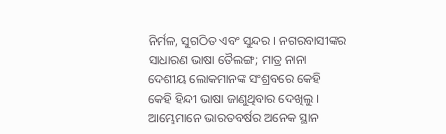ନିର୍ମଳ, ସୁଗଠିତ ଏବଂ ସୁନ୍ଦର । ନଗରବାସୀଙ୍କର ସାଧାରଣ ଭାଷା ତୈଲଙ୍ଗ; ମାତ୍ର ନାନା ଦେଶୀୟ ଲୋକମାନଙ୍କ ସଂଶ୍ରବରେ କେହି କେହି ହିନ୍ଦୀ ଭାଷା ଜାଣୁଥିବାର ଦେଖିଲୁ । ଆମ୍ଭେମାନେ ଭାରତବର୍ଷର ଅନେକ ସ୍ଥାନ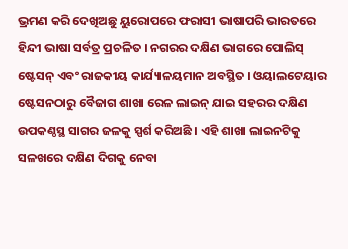ଭ୍ରମଣ କରି ଦେଖିଅଛୁ ୟୁରୋପରେ ଫରାସୀ ଭାଷାପରି ଭାରତରେ ହିନ୍ଦୀ ଭାଷା ସର୍ବତ୍ର ପ୍ରଚଳିତ । ନଗରର ଦକ୍ଷିଣ ଭାଗରେ ପୋଲିସ୍‌ ଷ୍ଟେସନ୍‌ ଏବଂ ରାଜକୀୟ କାର୍ଯ୍ୟାଳୟମାନ ଅବସ୍ଥିତ । ଓୟାଲଟେୟାର ଷ୍ଟେସନଠାରୁ ବୈଜାଗ ଶାଖା ରେଳ ଲାଇନ୍‌ ଯାଇ ସହରର ଦକ୍ଷିଣ ଉପକଣ୍ଠସ୍ଥ ସାଗର ଜଳକୁ ସ୍ପର୍ଶ କରିଅଛି । ଏହି ଶାଖା ଲାଇନଟିକୁ ସଳଖରେ ଦକ୍ଷିଣ ଦିଗକୁ ନେବା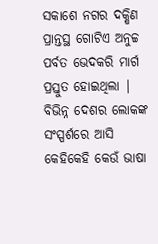ସକାଶେ ନଗର ଦକ୍ଷିଣ ପ୍ରାନ୍ତସ୍ଥ ଗୋଟିଏ ଅନୁଚ୍ଚ ପର୍ବତ ଭେଦକରି ମାର୍ଗ ପ୍ରସ୍ତୁତ ହୋଇଥିଲା |
ବିଭିନ୍ନ ଦେଶର ଲୋକଙ୍କ ସଂସ୍ପର୍ଶରେ ଆସି କେହିକେହି କେଉଁ ଭାଷା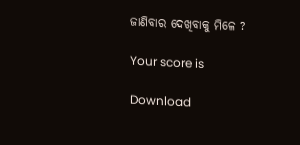ଜାଣିବାର ଦେଖିବାକୁ ମିଳେ ?

Your score is

Download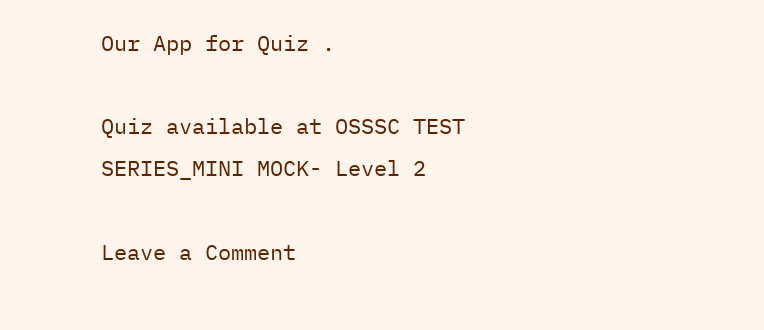Our App for Quiz .

Quiz available at OSSSC TEST SERIES_MINI MOCK- Level 2

Leave a Comment